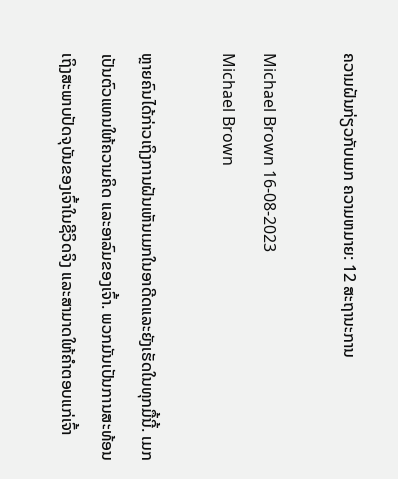ຄວາມຝັນກ່ຽວກັບເມກ ຄວາມຫມາຍ: 12 ສະຖານະການ

Michael Brown 16-08-2023
Michael Brown

ຫຼາຍຄົນໄດ້ກ່າວເຖິງການຝັນເຫັນເມກໃນອາດີດແລະຍັງເຮັດໃນທຸກມື້ນີ້. ເມກເປັນຕົວແທນໃຫ້ຄວາມຄິດ ແລະອາລົມຂອງເຈົ້າ. ພວກມັນເປັນການສະທ້ອນເຖິງສະພາບປັດຈຸບັນຂອງເຈົ້າໃນຊີວິດຈິງ ແລະສາມາດໃຫ້ຄຳຕອບແກ່ເຈົ້າ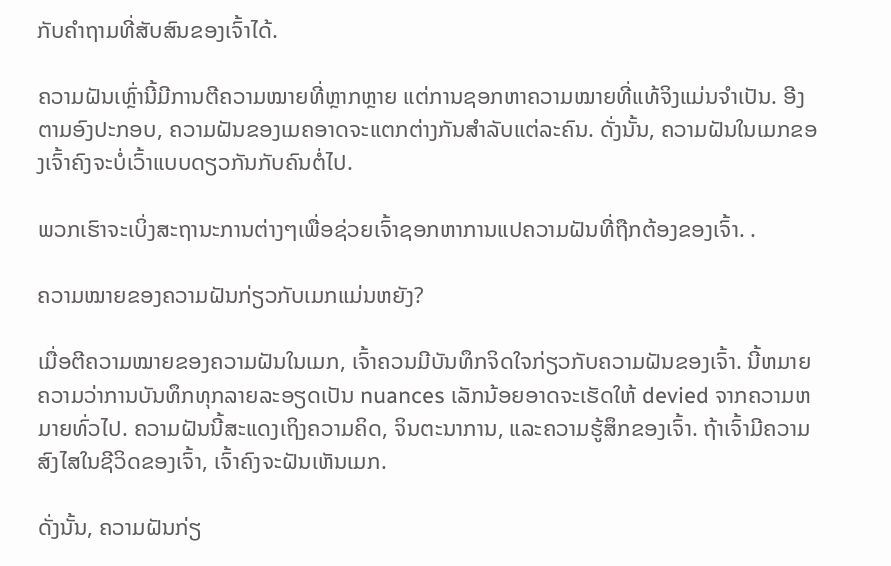ກັບຄຳຖາມທີ່ສັບສົນຂອງເຈົ້າໄດ້.

ຄວາມຝັນເຫຼົ່ານີ້ມີການຕີຄວາມໝາຍທີ່ຫຼາກຫຼາຍ ແຕ່ການຊອກຫາຄວາມໝາຍທີ່ແທ້ຈິງແມ່ນຈຳເປັນ. ອີງຕາມອົງປະກອບ, ຄວາມຝັນຂອງເມຄອາດຈະແຕກຕ່າງກັນສໍາລັບແຕ່ລະຄົນ. ດັ່ງນັ້ນ, ຄວາມຝັນໃນເມກຂອງເຈົ້າຄົງຈະບໍ່ເວົ້າແບບດຽວກັນກັບຄົນຕໍ່ໄປ.

ພວກເຮົາຈະເບິ່ງສະຖານະການຕ່າງໆເພື່ອຊ່ວຍເຈົ້າຊອກຫາການແປຄວາມຝັນທີ່ຖືກຕ້ອງຂອງເຈົ້າ. .

ຄວາມໝາຍຂອງຄວາມຝັນກ່ຽວກັບເມກແມ່ນຫຍັງ?

ເມື່ອຕີຄວາມໝາຍຂອງຄວາມຝັນໃນເມກ, ເຈົ້າຄວນມີບັນທຶກຈິດໃຈກ່ຽວກັບຄວາມຝັນຂອງເຈົ້າ. ນີ້ຫມາຍຄວາມວ່າການບັນທຶກທຸກລາຍລະອຽດເປັນ nuances ເລັກນ້ອຍອາດຈະເຮັດໃຫ້ devied ຈາກຄວາມຫມາຍທົ່ວໄປ. ຄວາມຝັນນີ້ສະແດງເຖິງຄວາມຄິດ, ຈິນຕະນາການ, ແລະຄວາມຮູ້ສຶກຂອງເຈົ້າ. ຖ້າເຈົ້າມີຄວາມສົງໄສໃນຊີວິດຂອງເຈົ້າ, ເຈົ້າຄົງຈະຝັນເຫັນເມກ.

ດັ່ງນັ້ນ, ຄວາມຝັນກ່ຽ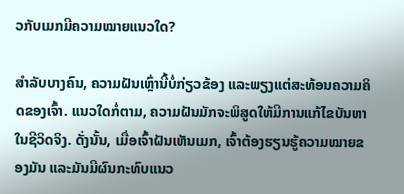ວກັບເມກມີຄວາມໝາຍແນວໃດ?

ສຳລັບບາງຄົນ, ຄວາມຝັນເຫຼົ່ານີ້ບໍ່ກ່ຽວຂ້ອງ ແລະພຽງແຕ່ສະທ້ອນຄວາມຄິດຂອງເຈົ້າ. ແນວໃດກໍ່ຕາມ, ຄວາມຝັນມັກຈະພິສູດໃຫ້ມີການແກ້ໄຂບັນຫາໃນຊີວິດຈິງ. ດັ່ງນັ້ນ, ເມື່ອເຈົ້າຝັນເຫັນເມກ, ເຈົ້າຕ້ອງຮຽນຮູ້ຄວາມໝາຍຂອງມັນ ແລະມັນມີຜົນກະທົບແນວ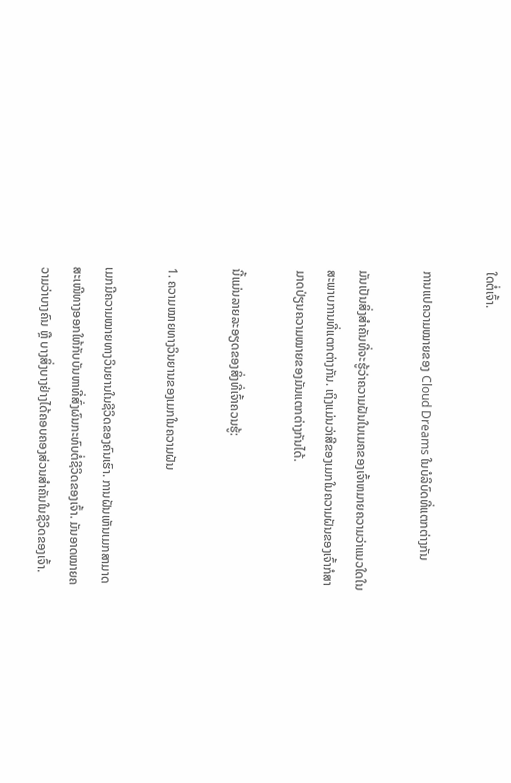ໃດຕໍ່ເຈົ້າ.

ການແປຄວາມໝາຍຂອງ Cloud Dreams ໃນບໍລິບົດທີ່ແຕກຕ່າງກັນ

ມັນເປັນສິ່ງສໍາຄັນທີ່ຈະຮູ້ວ່າຄວາມຝັນໃນເມຄຂອງເຈົ້າຫມາຍຄວາມວ່າແນວໃດໃນສະພາບການທີ່ແຕກຕ່າງກັນ. ເຖິງແມ່ນວ່າສີຂອງເມກໃນຄວາມຝັນຂອງເຈົ້າກໍສາມາດປ່ຽນຄວາມໝາຍຂອງມັນແຕກຕ່າງກັນໄດ້.

ນີ້ແມ່ນລາຍລະອຽດຂອງສິ່ງທີ່ເຈົ້າຄວນຮູ້:

1. ຄວາມໝາຍທາງວິນຍານຂອງເມກໃນຄວາມຝັນ

ເມກມີຄວາມໝາຍທາງວິນຍານໃນຊີວິດຂອງຄົນເຮົາ. ການຝັນເຫັນເມກສາມາດສະເໜີທາງອອກໃຫ້ກັບບັນຫາທີ່ສົ່ງຜົນກະທົບຕໍ່ຊີວິດຂອງເຈົ້າ. ມັນອາດໝາຍຄວາມວ່າບາງຄົນ ຫຼື ບາງສິ່ງບາງຢ່າງໄດ້ຄອບຄອງສ່ວນສຳຄັນໃນຊີວິດຂອງເຈົ້າ.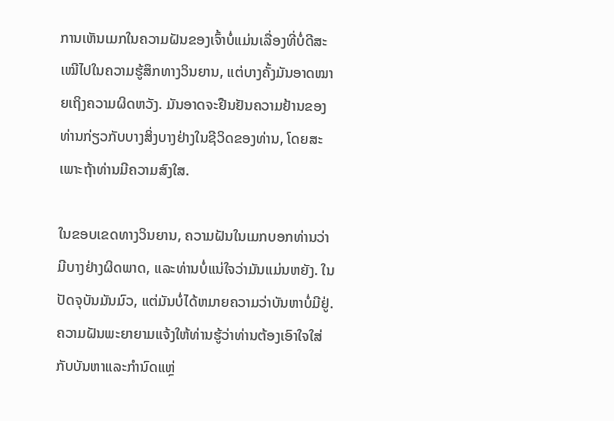ການເຫັນເມກໃນຄວາມຝັນຂອງເຈົ້າບໍ່ແມ່ນເລື່ອງທີ່ບໍ່ດີສະເໝີໄປໃນຄວາມຮູ້ສຶກທາງວິນຍານ, ແຕ່ບາງຄັ້ງມັນອາດໝາຍເຖິງຄວາມຜິດຫວັງ. ມັນອາດຈະຢືນຢັນຄວາມຢ້ານຂອງທ່ານກ່ຽວກັບບາງສິ່ງບາງຢ່າງໃນຊີວິດຂອງທ່ານ, ໂດຍສະເພາະຖ້າທ່ານມີຄວາມສົງໃສ.

ໃນຂອບເຂດທາງວິນຍານ, ຄວາມຝັນໃນເມກບອກທ່ານວ່າມີບາງຢ່າງຜິດພາດ, ແລະທ່ານບໍ່ແນ່ໃຈວ່າມັນແມ່ນຫຍັງ. ໃນປັດຈຸບັນມັນມົວ, ແຕ່ມັນບໍ່ໄດ້ຫມາຍຄວາມວ່າບັນຫາບໍ່ມີຢູ່. ຄວາມຝັນພະຍາຍາມແຈ້ງໃຫ້ທ່ານຮູ້ວ່າທ່ານຕ້ອງເອົາໃຈໃສ່ກັບບັນຫາແລະກໍານົດແຫຼ່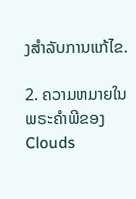ງສໍາລັບການແກ້ໄຂ.

2. ຄວາມຫມາຍໃນພຣະຄໍາພີຂອງ Clouds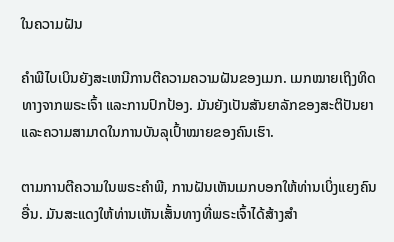ໃນຄວາມຝັນ

ຄໍາພີໄບເບິນຍັງສະເຫນີການຕີຄວາມຄວາມຝັນຂອງເມກ. ເມກໝາຍເຖິງທິດທາງຈາກພຣະເຈົ້າ ແລະການປົກປ້ອງ. ມັນຍັງເປັນສັນຍາລັກຂອງສະຕິປັນຍາ ແລະຄວາມສາມາດໃນການບັນລຸເປົ້າໝາຍຂອງຄົນເຮົາ.

ຕາມການຕີຄວາມໃນພຣະຄໍາພີ, ການຝັນເຫັນເມກບອກໃຫ້ທ່ານເບິ່ງແຍງຄົນອື່ນ. ມັນສະແດງໃຫ້ທ່ານເຫັນເສັ້ນທາງທີ່ພຣະເຈົ້າໄດ້ສ້າງສໍາ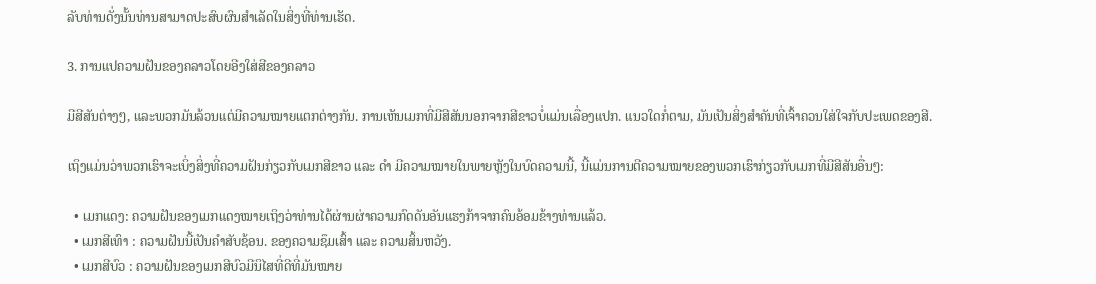ລັບທ່ານດັ່ງນັ້ນທ່ານສາມາດປະສົບຜົນສໍາເລັດໃນສິ່ງທີ່ທ່ານເຮັດ.

3. ການແປຄວາມຝັນຂອງຄລາວໂດຍອີງໃສ່ສີຂອງຄລາວ

ມີສີສັນຕ່າງໆ, ແລະພວກມັນລ້ວນແຕ່ມີຄວາມໝາຍແຕກຕ່າງກັນ. ການເຫັນເມກທີ່ມີສີສັນນອກຈາກສີຂາວບໍ່ແມ່ນເລື່ອງແປກ. ແນວໃດກໍ່ຕາມ, ມັນເປັນສິ່ງສຳຄັນທີ່ເຈົ້າຄວນໃສ່ໃຈກັບປະເພດຂອງສີ.

ເຖິງແມ່ນວ່າພວກເຮົາຈະເບິ່ງສິ່ງທີ່ຄວາມຝັນກ່ຽວກັບເມກສີຂາວ ແລະ ດຳ ມີຄວາມໝາຍໃນພາຍຫຼັງໃນບົດຄວາມນີ້, ນີ້ແມ່ນການຕີຄວາມໝາຍຂອງພວກເຮົາກ່ຽວກັບເມກທີ່ມີສີສັນອື່ນໆ:

  • ເມກແດງ: ຄວາມຝັນຂອງເມກແດງໝາຍເຖິງວ່າທ່ານໄດ້ຜ່ານຜ່າຄວາມກົດດັນອັນແຮງກ້າຈາກຄົນອ້ອມຂ້າງທ່ານແລ້ວ.
  • ເມກສີເທົາ : ຄວາມຝັນນີ້ເປັນຄຳສັບຊ້ອນ. ຂອງຄວາມຊຶມເສົ້າ ແລະ ຄວາມສິ້ນຫວັງ.
  • ເມກສີບົວ : ຄວາມຝັນຂອງເມກສີບົວມີນິໄສທີ່ດີທີ່ມັນໝາຍ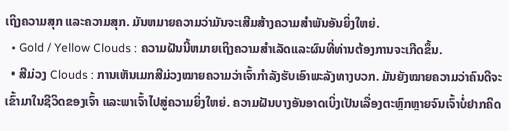ເຖິງຄວາມສຸກ ແລະຄວາມສຸກ. ມັນຫມາຍຄວາມວ່າມັນຈະເສີມສ້າງຄວາມສໍາພັນອັນຍິ່ງໃຫຍ່.
  • Gold / Yellow Clouds : ຄວາມຝັນນີ້ຫມາຍເຖິງຄວາມສໍາເລັດແລະຜົນທີ່ທ່ານຕ້ອງການຈະເກີດຂຶ້ນ.
  • ສີມ່ວງ Clouds : ການເຫັນເມກສີມ່ວງໝາຍຄວາມວ່າເຈົ້າກຳລັງຮັບເອົາພະລັງທາງບວກ. ມັນຍັງໝາຍຄວາມວ່າຄົນດີຈະເຂົ້າມາໃນຊີວິດຂອງເຈົ້າ ແລະພາເຈົ້າໄປສູ່ຄວາມຍິ່ງໃຫຍ່. ຄວາມຝັນບາງອັນອາດເບິ່ງເປັນເລື່ອງຕະຫຼົກຫຼາຍຈົນເຈົ້າບໍ່ຢາກຄິດ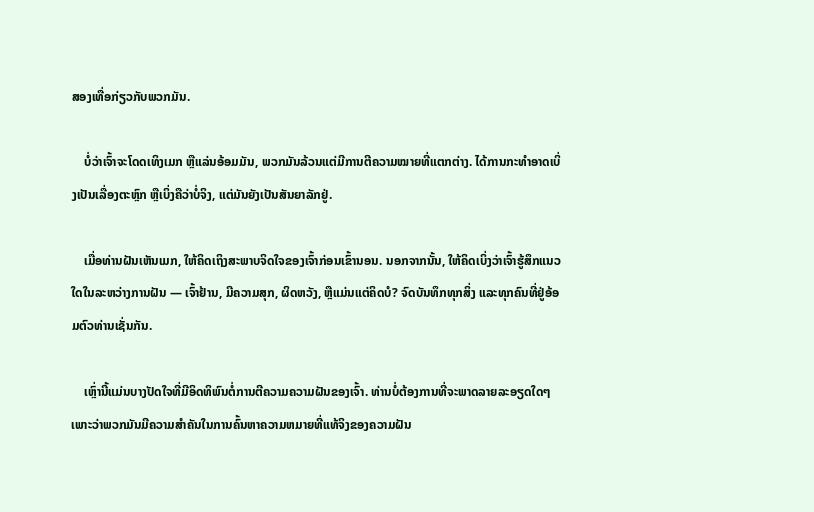ສອງເທື່ອກ່ຽວກັບພວກມັນ.

    ບໍ່ວ່າເຈົ້າຈະໂດດເທິງເມກ ຫຼືແລ່ນອ້ອມມັນ, ພວກມັນລ້ວນແຕ່ມີການຕີຄວາມໝາຍທີ່ແຕກຕ່າງ. ໄດ້ການກະທຳອາດເບິ່ງເປັນເລື່ອງຕະຫຼົກ ຫຼືເບິ່ງຄືວ່າບໍ່ຈິງ, ແຕ່ມັນຍັງເປັນສັນຍາລັກຢູ່.

    ເມື່ອທ່ານຝັນເຫັນເມກ, ໃຫ້ຄິດເຖິງສະພາບຈິດໃຈຂອງເຈົ້າກ່ອນເຂົ້ານອນ. ນອກຈາກນັ້ນ, ໃຫ້ຄິດເບິ່ງວ່າເຈົ້າຮູ້ສຶກແນວໃດໃນລະຫວ່າງການຝັນ — ເຈົ້າຢ້ານ, ມີຄວາມສຸກ, ຜິດຫວັງ, ຫຼືແມ່ນແຕ່ຄິດບໍ? ຈົດບັນທຶກທຸກສິ່ງ ແລະທຸກຄົນທີ່ຢູ່ອ້ອມຕົວທ່ານເຊັ່ນກັນ.

    ເຫຼົ່ານີ້ແມ່ນບາງປັດໃຈທີ່ມີອິດທິພົນຕໍ່ການຕີຄວາມຄວາມຝັນຂອງເຈົ້າ. ທ່ານບໍ່ຕ້ອງການທີ່ຈະພາດລາຍລະອຽດໃດໆເພາະວ່າພວກມັນມີຄວາມສໍາຄັນໃນການຄົ້ນຫາຄວາມຫມາຍທີ່ແທ້ຈິງຂອງຄວາມຝັນ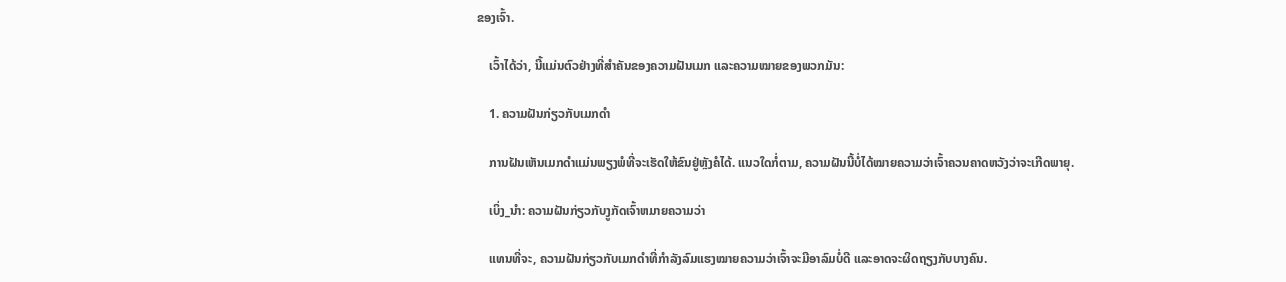ຂອງເຈົ້າ.

    ເວົ້າໄດ້ວ່າ, ນີ້ແມ່ນຕົວຢ່າງທີ່ສໍາຄັນຂອງຄວາມຝັນເມກ ແລະຄວາມໝາຍຂອງພວກມັນ:

    1. ຄວາມຝັນກ່ຽວກັບເມກດຳ

    ການຝັນເຫັນເມກດຳແມ່ນພຽງພໍທີ່ຈະເຮັດໃຫ້ຂົນຢູ່ຫຼັງຄໍໄດ້. ແນວໃດກໍ່ຕາມ, ຄວາມຝັນນີ້ບໍ່ໄດ້ໝາຍຄວາມວ່າເຈົ້າຄວນຄາດຫວັງວ່າຈະເກີດພາຍຸ.

    ເບິ່ງ_ນຳ: ຄວາມຝັນກ່ຽວກັບງູກັດເຈົ້າຫມາຍຄວາມວ່າ

    ແທນທີ່ຈະ, ຄວາມຝັນກ່ຽວກັບເມກດຳທີ່ກຳລັງລົມແຮງໝາຍຄວາມວ່າເຈົ້າຈະມີອາລົມບໍ່ດີ ແລະອາດຈະຜິດຖຽງກັບບາງຄົນ.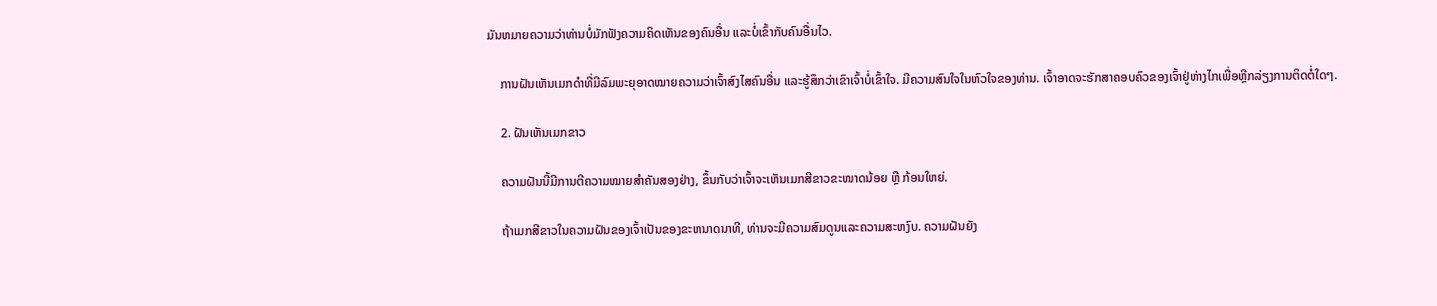ມັນຫມາຍຄວາມວ່າທ່ານບໍ່ມັກຟັງຄວາມຄິດເຫັນຂອງຄົນອື່ນ ແລະບໍ່ເຂົ້າກັບຄົນອື່ນໄວ.

    ການຝັນເຫັນເມກດຳທີ່ມີລົມພະຍຸອາດໝາຍຄວາມວ່າເຈົ້າສົງໄສຄົນອື່ນ ແລະຮູ້ສຶກວ່າເຂົາເຈົ້າບໍ່ເຂົ້າໃຈ. ມີຄວາມສົນໃຈໃນຫົວໃຈຂອງທ່ານ. ເຈົ້າອາດຈະຮັກສາຄອບຄົວຂອງເຈົ້າຢູ່ຫ່າງໄກເພື່ອຫຼີກລ່ຽງການຕິດຕໍ່ໃດໆ.

    2. ຝັນເຫັນເມກຂາວ

    ຄວາມຝັນນີ້ມີການຕີຄວາມໝາຍສຳຄັນສອງຢ່າງ, ຂຶ້ນກັບວ່າເຈົ້າຈະເຫັນເມກສີຂາວຂະໜາດນ້ອຍ ຫຼື ກ້ອນໃຫຍ່.

    ຖ້າເມກສີຂາວໃນຄວາມຝັນຂອງເຈົ້າເປັນຂອງຂະຫນາດນາທີ, ທ່ານຈະມີຄວາມສົມດູນແລະຄວາມສະຫງົບ. ຄວາມຝັນຍັງ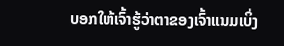ບອກໃຫ້ເຈົ້າຮູ້ວ່າຕາຂອງເຈົ້າແນມເບິ່ງ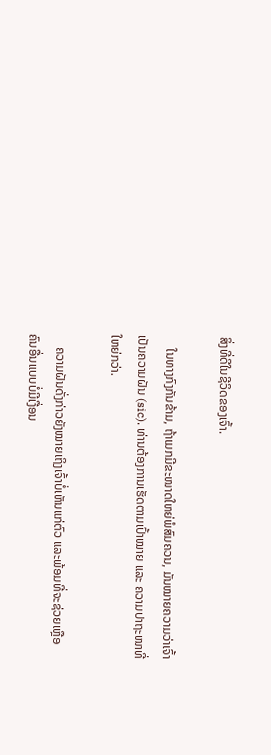ສິ່ງທີ່ດີໃນຊີວິດຂອງເຈົ້າ.

    ໃນທາງກົງກັນຂ້າມ, ຖ້າເມກມີຂະໜາດໃຫຍ່ພໍສົມຄວນ, ມັນໝາຍຄວາມວ່າເຈົ້າເປັນຄວາມຝັນ (sic). ທ່ານຕ້ອງການເຮັດຕາມເປົ້າໝາຍ ແລະ ຄວາມປາຖະໜາທີ່ໃຫຍ່ກວ່າ.

    ຄວາມຝັນດັ່ງກ່າວຍັງໝາຍເຖິງເຈົ້າບໍ່ເຫັນແກ່ຕົວ ແລະພ້ອມທີ່ຈະຊ່ວຍເຫຼືອຄົນອື່ນແບບບໍ່ມີເງື່ອນ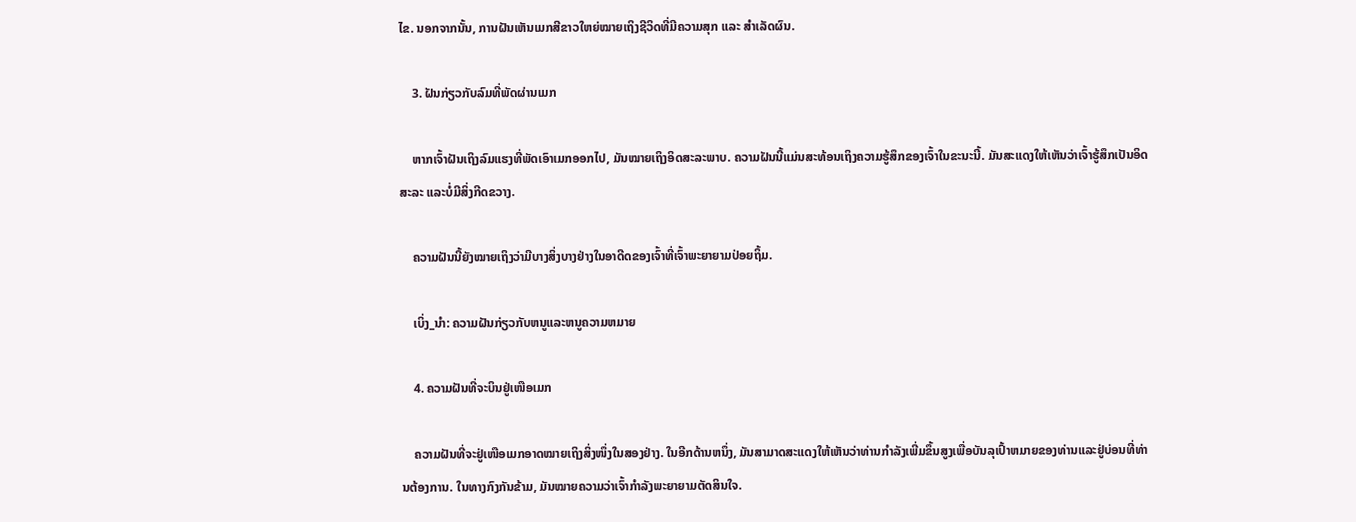ໄຂ. ນອກຈາກນັ້ນ, ການຝັນເຫັນເມກສີຂາວໃຫຍ່ໝາຍເຖິງຊີວິດທີ່ມີຄວາມສຸກ ແລະ ສຳເລັດຜົນ.

    3. ຝັນກ່ຽວກັບລົມທີ່ພັດຜ່ານເມກ

    ຫາກເຈົ້າຝັນເຖິງລົມແຮງທີ່ພັດເອົາເມກອອກໄປ, ມັນໝາຍເຖິງອິດສະລະພາບ. ຄວາມຝັນນີ້ແມ່ນສະທ້ອນເຖິງຄວາມຮູ້ສຶກຂອງເຈົ້າໃນຂະນະນີ້. ມັນສະແດງໃຫ້ເຫັນວ່າເຈົ້າຮູ້ສຶກເປັນອິດສະລະ ແລະບໍ່ມີສິ່ງກີດຂວາງ.

    ຄວາມຝັນນີ້ຍັງໝາຍເຖິງວ່າມີບາງສິ່ງບາງຢ່າງໃນອາດີດຂອງເຈົ້າທີ່ເຈົ້າພະຍາຍາມປ່ອຍຖິ້ມ.

    ເບິ່ງ_ນຳ: ຄວາມຝັນກ່ຽວກັບຫນູແລະຫນູຄວາມຫມາຍ

    4. ຄວາມຝັນທີ່ຈະບິນຢູ່ເໜືອເມກ

    ຄວາມຝັນທີ່ຈະຢູ່ເໜືອເມກອາດໝາຍເຖິງສິ່ງໜຶ່ງໃນສອງຢ່າງ. ໃນອີກດ້ານຫນຶ່ງ, ມັນສາມາດສະແດງໃຫ້ເຫັນວ່າທ່ານກໍາລັງເພີ່ມຂຶ້ນສູງເພື່ອບັນລຸເປົ້າຫມາຍຂອງທ່ານແລະຢູ່ບ່ອນທີ່ທ່ານຕ້ອງການ. ໃນທາງກົງກັນຂ້າມ, ມັນໝາຍຄວາມວ່າເຈົ້າກຳລັງພະຍາຍາມຕັດສິນໃຈ.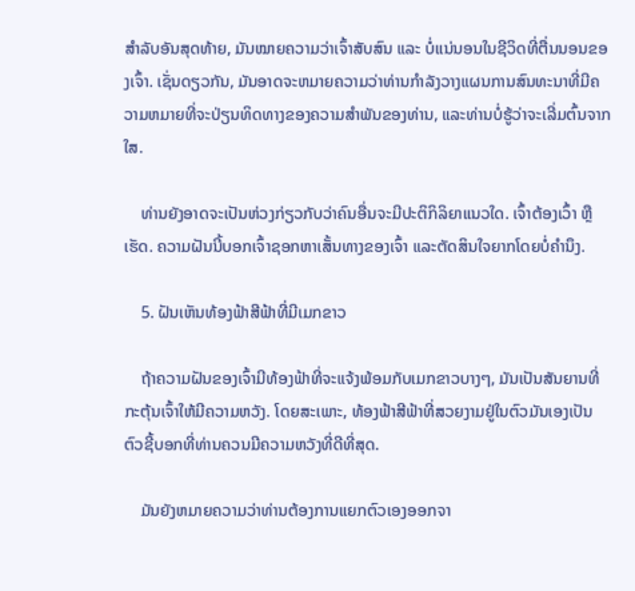ສຳລັບອັນສຸດທ້າຍ, ມັນໝາຍຄວາມວ່າເຈົ້າສັບສົນ ແລະ ບໍ່ແນ່ນອນໃນຊີວິດທີ່ຕື່ນນອນຂອງເຈົ້າ. ເຊັ່ນດຽວກັນ, ມັນອາດຈະຫມາຍຄວາມວ່າທ່ານກໍາລັງວາງແຜນການສົນທະນາທີ່ມີຄວາມຫມາຍທີ່ຈະປ່ຽນທິດທາງຂອງຄວາມສໍາພັນຂອງທ່ານ, ແລະທ່ານບໍ່ຮູ້ວ່າຈະເລີ່ມຕົ້ນຈາກໃສ.

    ທ່ານຍັງອາດຈະເປັນຫ່ວງກ່ຽວກັບວ່າຄົນອື່ນຈະມີປະຕິກິລິຍາແນວໃດ. ເຈົ້າຕ້ອງເວົ້າ ຫຼືເຮັດ. ຄວາມຝັນນີ້ບອກເຈົ້າຊອກຫາເສັ້ນທາງຂອງເຈົ້າ ແລະຕັດສິນໃຈຍາກໂດຍບໍ່ຄໍານຶງ.

    5. ຝັນເຫັນທ້ອງຟ້າສີຟ້າທີ່ມີເມກຂາວ

    ຖ້າຄວາມຝັນຂອງເຈົ້າມີທ້ອງຟ້າທີ່ຈະແຈ້ງພ້ອມກັບເມກຂາວບາງໆ, ມັນເປັນສັນຍານທີ່ກະຕຸ້ນເຈົ້າໃຫ້ມີຄວາມຫວັງ. ໂດຍສະເພາະ, ທ້ອງຟ້າສີຟ້າທີ່ສວຍງາມຢູ່ໃນຕົວມັນເອງເປັນຕົວຊີ້ບອກທີ່ທ່ານຄວນມີຄວາມຫວັງທີ່ດີທີ່ສຸດ.

    ມັນຍັງຫມາຍຄວາມວ່າທ່ານຕ້ອງການແຍກຕົວເອງອອກຈາ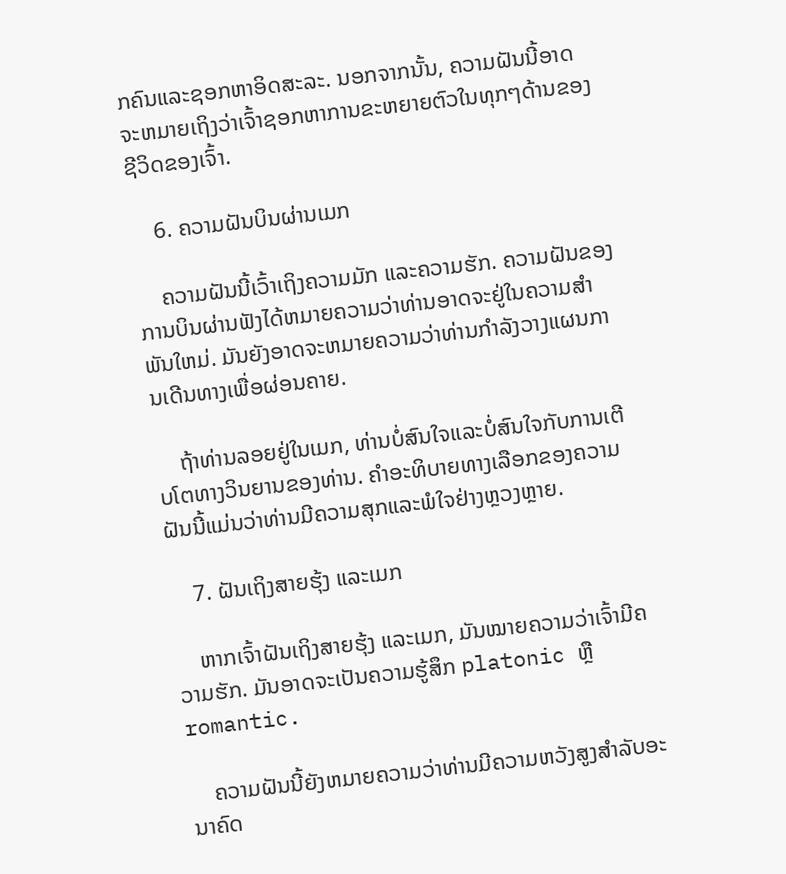ກຄົນແລະຊອກຫາອິດສະລະ. ນອກຈາກນັ້ນ, ຄວາມຝັນນີ້ອາດຈະຫມາຍເຖິງວ່າເຈົ້າຊອກຫາການຂະຫຍາຍຕົວໃນທຸກໆດ້ານຂອງຊີວິດຂອງເຈົ້າ.

    6. ຄວາມຝັນບິນຜ່ານເມກ

    ຄວາມຝັນນີ້ເວົ້າເຖິງຄວາມມັກ ແລະຄວາມຮັກ. ຄວາມຝັນຂອງການບິນຜ່ານຟັງໄດ້ຫມາຍຄວາມວ່າທ່ານອາດຈະຢູ່ໃນຄວາມສໍາພັນໃຫມ່. ມັນຍັງອາດຈະຫມາຍຄວາມວ່າທ່ານກໍາລັງວາງແຜນການເດີນທາງເພື່ອຜ່ອນຄາຍ.

    ຖ້າທ່ານລອຍຢູ່ໃນເມກ, ທ່ານບໍ່ສົນໃຈແລະບໍ່ສົນໃຈກັບການເຕີບໂຕທາງວິນຍານຂອງທ່ານ. ຄໍາອະທິບາຍທາງເລືອກຂອງຄວາມຝັນນີ້ແມ່ນວ່າທ່ານມີຄວາມສຸກແລະພໍໃຈຢ່າງຫຼວງຫຼາຍ.

    7. ຝັນເຖິງສາຍຮຸ້ງ ແລະເມກ

    ຫາກເຈົ້າຝັນເຖິງສາຍຮຸ້ງ ແລະເມກ, ມັນໝາຍຄວາມວ່າເຈົ້າມີຄວາມຮັກ. ມັນອາດຈະເປັນຄວາມຮູ້ສຶກ platonic ຫຼື romantic.

    ຄວາມຝັນນີ້ຍັງຫມາຍຄວາມວ່າທ່ານມີຄວາມຫວັງສູງສໍາລັບອະນາຄົດ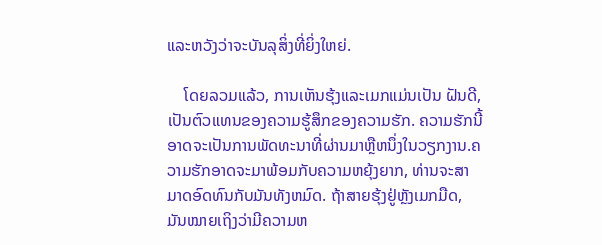ແລະຫວັງວ່າຈະບັນລຸສິ່ງທີ່ຍິ່ງໃຫຍ່.

    ໂດຍລວມແລ້ວ, ການເຫັນຮຸ້ງແລະເມກແມ່ນເປັນ ຝັນດີ, ເປັນຕົວແທນຂອງຄວາມຮູ້ສຶກຂອງຄວາມຮັກ. ຄວາມຮັກນີ້ອາດຈະເປັນການພັດທະນາທີ່ຜ່ານມາຫຼືຫນຶ່ງໃນວຽກງານ.ຄວາມຮັກອາດຈະມາພ້ອມກັບຄວາມຫຍຸ້ງຍາກ, ທ່ານຈະສາມາດອົດທົນກັບມັນທັງຫມົດ. ຖ້າສາຍຮຸ້ງຢູ່ຫຼັງເມກມືດ, ມັນໝາຍເຖິງວ່າມີຄວາມຫ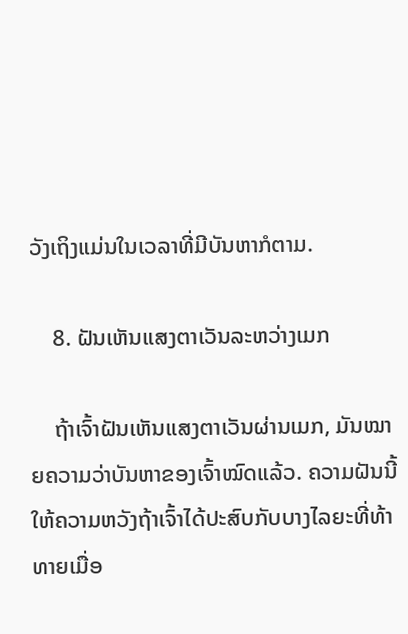ວັງເຖິງແມ່ນໃນເວລາທີ່ມີບັນຫາກໍຕາມ.

    8. ຝັນເຫັນແສງຕາເວັນລະຫວ່າງເມກ

    ຖ້າເຈົ້າຝັນເຫັນແສງຕາເວັນຜ່ານເມກ, ມັນໝາຍຄວາມວ່າບັນຫາຂອງເຈົ້າໝົດແລ້ວ. ຄວາມຝັນນີ້ໃຫ້ຄວາມຫວັງຖ້າເຈົ້າໄດ້ປະສົບກັບບາງໄລຍະທີ່ທ້າທາຍເມື່ອ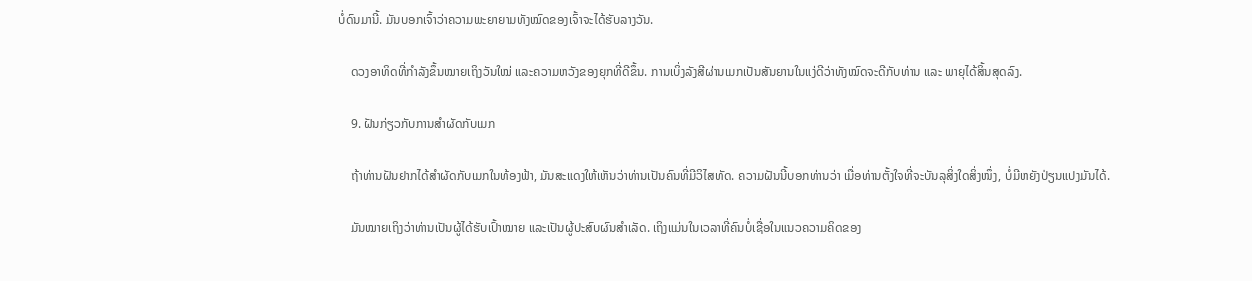ບໍ່ດົນມານີ້. ມັນບອກເຈົ້າວ່າຄວາມພະຍາຍາມທັງໝົດຂອງເຈົ້າຈະໄດ້ຮັບລາງວັນ.

    ດວງອາທິດທີ່ກຳລັງຂຶ້ນໝາຍເຖິງວັນໃໝ່ ແລະຄວາມຫວັງຂອງຍຸກທີ່ດີຂຶ້ນ. ການເບິ່ງລັງສີຜ່ານເມກເປັນສັນຍານໃນແງ່ດີວ່າທັງໝົດຈະດີກັບທ່ານ ແລະ ພາຍຸໄດ້ສິ້ນສຸດລົງ.

    9. ຝັນກ່ຽວກັບການສໍາຜັດກັບເມກ

    ຖ້າທ່ານຝັນຢາກໄດ້ສໍາຜັດກັບເມກໃນທ້ອງຟ້າ, ມັນສະແດງໃຫ້ເຫັນວ່າທ່ານເປັນຄົນທີ່ມີວິໄສທັດ. ຄວາມຝັນນີ້ບອກທ່ານວ່າ ເມື່ອທ່ານຕັ້ງໃຈທີ່ຈະບັນລຸສິ່ງໃດສິ່ງໜຶ່ງ, ບໍ່ມີຫຍັງປ່ຽນແປງມັນໄດ້.

    ມັນໝາຍເຖິງວ່າທ່ານເປັນຜູ້ໄດ້ຮັບເປົ້າໝາຍ ແລະເປັນຜູ້ປະສົບຜົນສຳເລັດ. ເຖິງແມ່ນໃນເວລາທີ່ຄົນບໍ່ເຊື່ອໃນແນວຄວາມຄິດຂອງ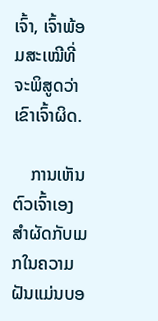ເຈົ້າ, ເຈົ້າພ້ອມສະເໝີທີ່ຈະພິສູດວ່າເຂົາເຈົ້າຜິດ.

    ການເຫັນຕົວເຈົ້າເອງສຳຜັດກັບເມກໃນຄວາມຝັນແມ່ນບອ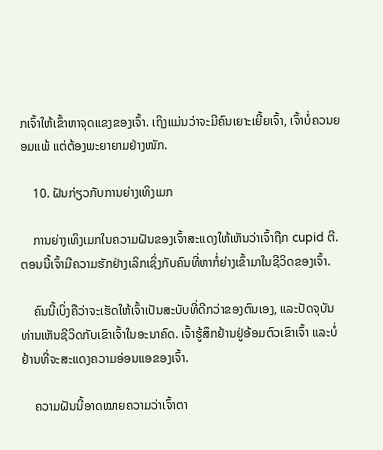ກເຈົ້າໃຫ້ເຂົ້າຫາຈຸດແຂງຂອງເຈົ້າ. ເຖິງແມ່ນວ່າຈະມີຄົນເຍາະເຍີ້ຍເຈົ້າ, ເຈົ້າບໍ່ຄວນຍອມແພ້ ແຕ່ຕ້ອງພະຍາຍາມຢ່າງໜັກ.

    10. ຝັນກ່ຽວກັບການຍ່າງເທິງເມກ

    ການຍ່າງເທິງເມກໃນຄວາມຝັນຂອງເຈົ້າສະແດງໃຫ້ເຫັນວ່າເຈົ້າຖືກ cupid ຕີ. ຕອນນີ້ເຈົ້າມີຄວາມຮັກຢ່າງເລິກເຊິ່ງກັບຄົນທີ່ຫາກໍ່ຍ່າງເຂົ້າມາໃນຊີວິດຂອງເຈົ້າ.

    ຄົນນີ້ເບິ່ງຄືວ່າຈະເຮັດໃຫ້ເຈົ້າເປັນສະບັບທີ່ດີກວ່າຂອງຕົນເອງ, ແລະປັດຈຸບັນທ່ານເຫັນຊີວິດກັບເຂົາເຈົ້າໃນອະນາຄົດ. ເຈົ້າຮູ້ສຶກຢ້ານຢູ່ອ້ອມຕົວເຂົາເຈົ້າ ແລະບໍ່ຢ້ານທີ່ຈະສະແດງຄວາມອ່ອນແອຂອງເຈົ້າ.

    ຄວາມຝັນນີ້ອາດໝາຍຄວາມວ່າເຈົ້າຕາ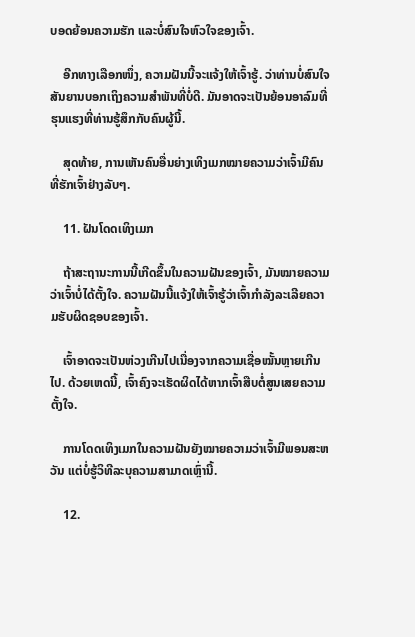ບອດຍ້ອນຄວາມຮັກ ແລະບໍ່ສົນໃຈຫົວໃຈຂອງເຈົ້າ.

    ອີກທາງເລືອກໜຶ່ງ, ຄວາມຝັນນີ້ຈະແຈ້ງໃຫ້ເຈົ້າຮູ້. ວ່າທ່ານບໍ່ສົນໃຈສັນຍານບອກເຖິງຄວາມສຳພັນທີ່ບໍ່ດີ. ມັນອາດຈະເປັນຍ້ອນອາລົມທີ່ຮຸນແຮງທີ່ທ່ານຮູ້ສຶກກັບຄົນຜູ້ນີ້.

    ສຸດທ້າຍ, ການເຫັນຄົນອື່ນຍ່າງເທິງເມກໝາຍຄວາມວ່າເຈົ້າມີຄົນທີ່ຮັກເຈົ້າຢ່າງລັບໆ.

    11. ຝັນໂດດເທິງເມກ

    ຖ້າສະຖານະການນີ້ເກີດຂຶ້ນໃນຄວາມຝັນຂອງເຈົ້າ, ມັນໝາຍຄວາມວ່າເຈົ້າບໍ່ໄດ້ຕັ້ງໃຈ. ຄວາມຝັນນີ້ແຈ້ງໃຫ້ເຈົ້າຮູ້ວ່າເຈົ້າກໍາລັງລະເລີຍຄວາມຮັບຜິດຊອບຂອງເຈົ້າ.

    ເຈົ້າອາດຈະເປັນຫ່ວງເກີນໄປເນື່ອງຈາກຄວາມເຊື່ອໝັ້ນຫຼາຍເກີນໄປ. ດ້ວຍເຫດນີ້, ເຈົ້າຄົງຈະເຮັດຜິດໄດ້ຫາກເຈົ້າສືບຕໍ່ສູນເສຍຄວາມຕັ້ງໃຈ.

    ການໂດດເທິງເມກໃນຄວາມຝັນຍັງໝາຍຄວາມວ່າເຈົ້າມີພອນສະຫວັນ ແຕ່ບໍ່ຮູ້ວິທີລະບຸຄວາມສາມາດເຫຼົ່ານີ້.

    12.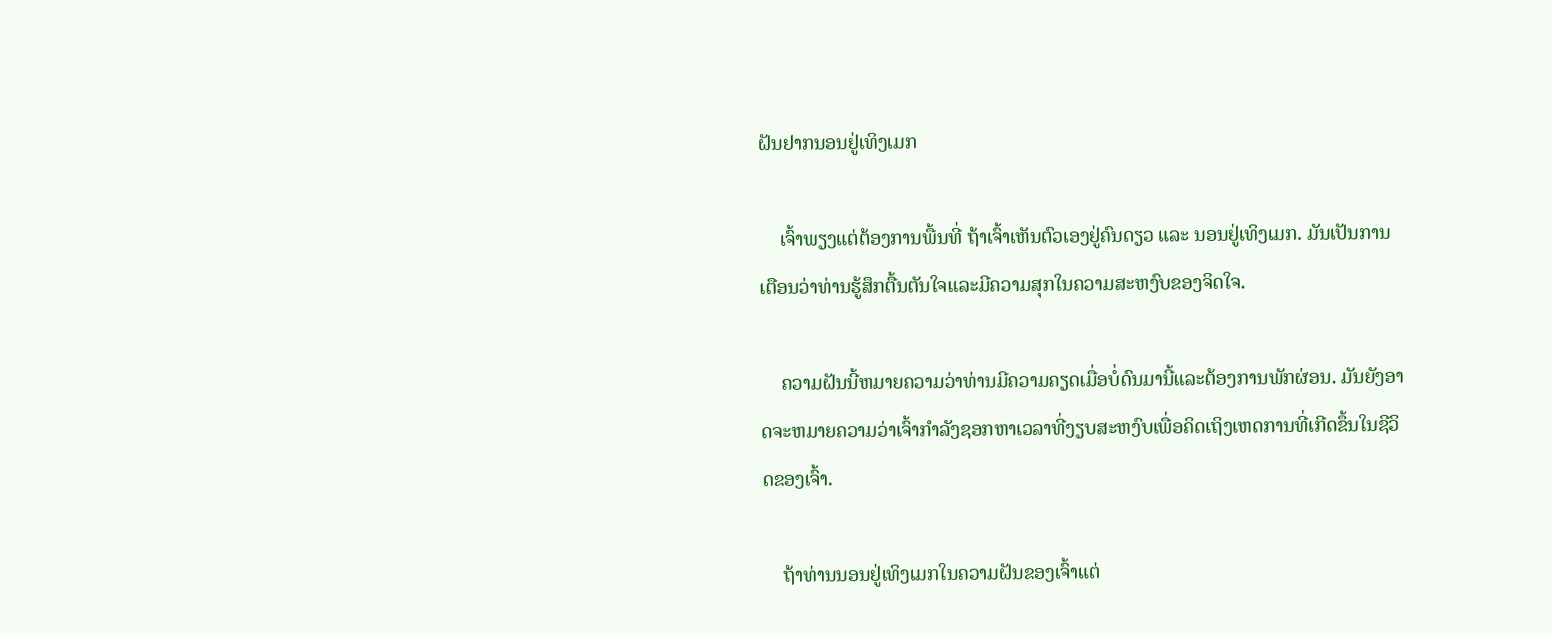ຝັນຢາກນອນຢູ່ເທິງເມກ

    ເຈົ້າພຽງແຕ່ຕ້ອງການພື້ນທີ່ ຖ້າເຈົ້າເຫັນຕົວເອງຢູ່ຄົນດຽວ ແລະ ນອນຢູ່ເທິງເມກ. ມັນເປັນການເຕືອນວ່າທ່ານຮູ້ສຶກຕື້ນຕັນໃຈແລະມີຄວາມສຸກໃນຄວາມສະຫງົບຂອງຈິດໃຈ.

    ຄວາມຝັນນີ້ຫມາຍຄວາມວ່າທ່ານມີຄວາມຄຽດເມື່ອບໍ່ດົນມານີ້ແລະຕ້ອງການພັກຜ່ອນ. ມັນຍັງອາດຈະຫມາຍຄວາມວ່າເຈົ້າກໍາລັງຊອກຫາເວລາທີ່ງຽບສະຫງົບເພື່ອຄິດເຖິງເຫດການທີ່ເກີດຂຶ້ນໃນຊີວິດຂອງເຈົ້າ.

    ຖ້າທ່ານນອນຢູ່ເທິງເມກໃນຄວາມຝັນຂອງເຈົ້າແຕ່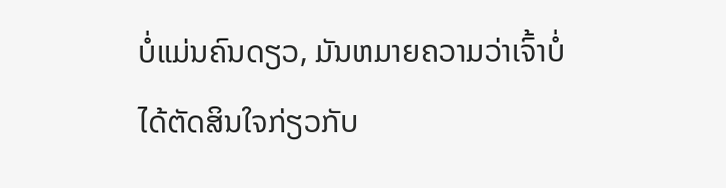ບໍ່ແມ່ນຄົນດຽວ, ມັນຫມາຍຄວາມວ່າເຈົ້າບໍ່ໄດ້ຕັດສິນໃຈກ່ຽວກັບ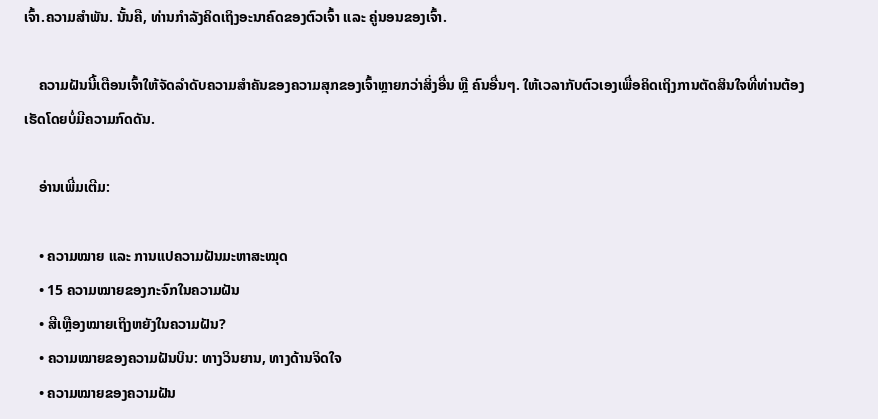ເຈົ້າ.ຄວາມສໍາພັນ. ນັ້ນຄື, ທ່ານກຳລັງຄິດເຖິງອະນາຄົດຂອງຕົວເຈົ້າ ແລະ ຄູ່ນອນຂອງເຈົ້າ.

    ຄວາມຝັນນີ້ເຕືອນເຈົ້າໃຫ້ຈັດລຳດັບຄວາມສຳຄັນຂອງຄວາມສຸກຂອງເຈົ້າຫຼາຍກວ່າສິ່ງອື່ນ ຫຼື ຄົນອື່ນໆ. ໃຫ້ເວລາກັບຕົວເອງເພື່ອຄິດເຖິງການຕັດສິນໃຈທີ່ທ່ານຕ້ອງເຮັດໂດຍບໍ່ມີຄວາມກົດດັນ.

    ອ່ານເພີ່ມເຕີມ:

    • ຄວາມໝາຍ ແລະ ການແປຄວາມຝັນມະຫາສະໝຸດ
    • 15 ຄວາມໝາຍຂອງກະຈົກໃນຄວາມຝັນ
    • ສີເຫຼືອງໝາຍເຖິງຫຍັງໃນຄວາມຝັນ?
    • ຄວາມໝາຍຂອງຄວາມຝັນບິນ: ທາງວິນຍານ, ທາງດ້ານຈິດໃຈ
    • ຄວາມໝາຍຂອງຄວາມຝັນ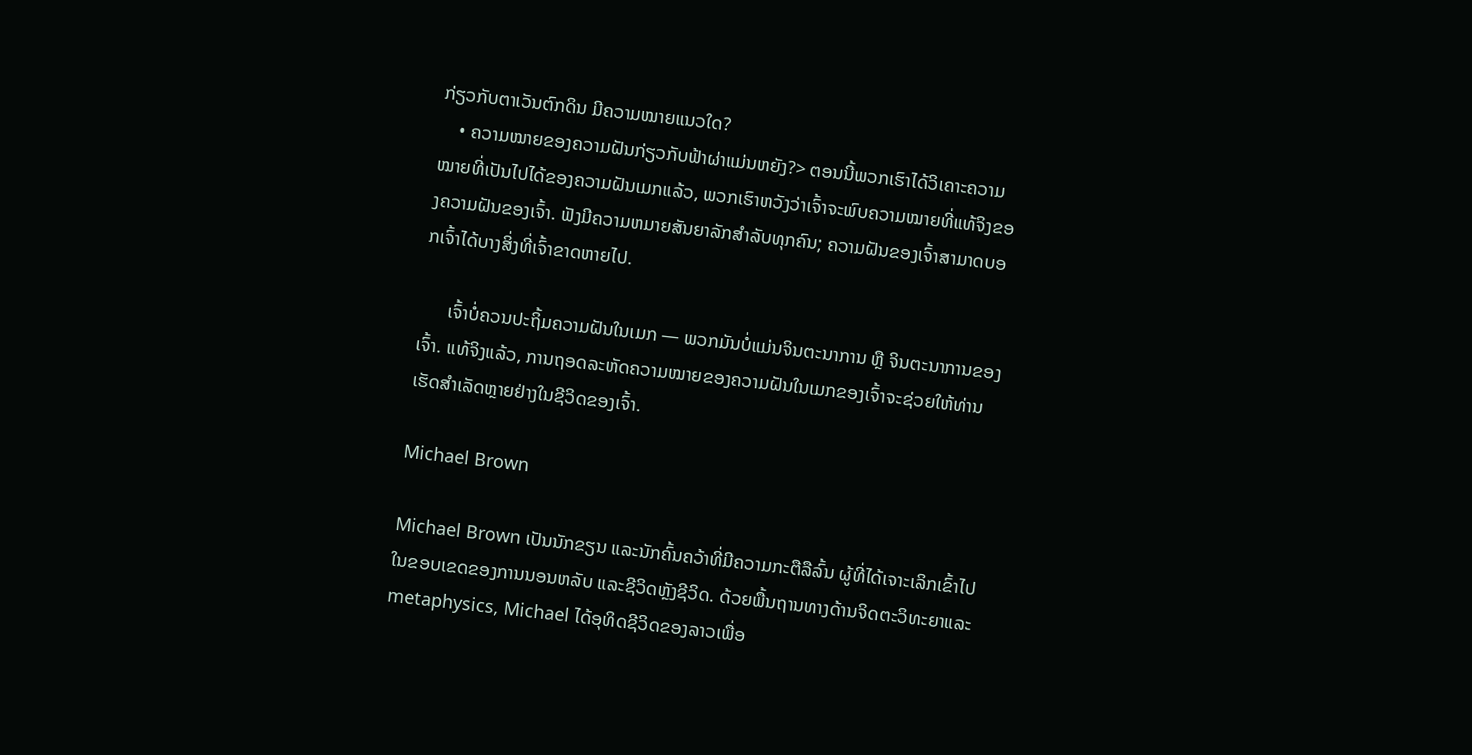ກ່ຽວກັບຕາເວັນຕົກດິນ ມີຄວາມໝາຍແນວໃດ?
    • ຄວາມໝາຍຂອງຄວາມຝັນກ່ຽວກັບຟ້າຜ່າແມ່ນຫຍັງ?> ຕອນນີ້ພວກເຮົາໄດ້ວິເຄາະຄວາມໝາຍທີ່ເປັນໄປໄດ້ຂອງຄວາມຝັນເມກແລ້ວ, ພວກເຮົາຫວັງວ່າເຈົ້າຈະພົບຄວາມໝາຍທີ່ແທ້ຈິງຂອງຄວາມຝັນຂອງເຈົ້າ. ຟັງມີຄວາມຫມາຍສັນຍາລັກສໍາລັບທຸກຄົນ; ຄວາມຝັນຂອງເຈົ້າສາມາດບອກເຈົ້າໄດ້ບາງສິ່ງທີ່ເຈົ້າຂາດຫາຍໄປ.

      ເຈົ້າບໍ່ຄວນປະຖິ້ມຄວາມຝັນໃນເມກ — ພວກມັນບໍ່ແມ່ນຈິນຕະນາການ ຫຼື ຈິນຕະນາການຂອງເຈົ້າ. ແທ້ຈິງແລ້ວ, ການຖອດລະຫັດຄວາມໝາຍຂອງຄວາມຝັນໃນເມກຂອງເຈົ້າຈະຊ່ວຍໃຫ້ທ່ານເຮັດສຳເລັດຫຼາຍຢ່າງໃນຊີວິດຂອງເຈົ້າ.

Michael Brown

Michael Brown ເປັນນັກຂຽນ ແລະນັກຄົ້ນຄວ້າທີ່ມີຄວາມກະຕືລືລົ້ນ ຜູ້ທີ່ໄດ້ເຈາະເລິກເຂົ້າໄປໃນຂອບເຂດຂອງການນອນຫລັບ ແລະຊີວິດຫຼັງຊີວິດ. ດ້ວຍພື້ນຖານທາງດ້ານຈິດຕະວິທະຍາແລະ metaphysics, Michael ໄດ້ອຸທິດຊີວິດຂອງລາວເພື່ອ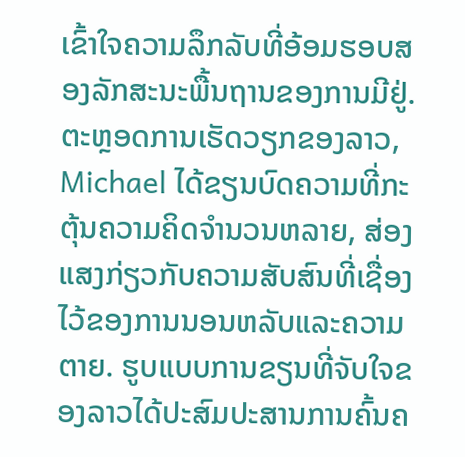ເຂົ້າໃຈຄວາມລຶກລັບທີ່ອ້ອມຮອບສອງລັກສະນະພື້ນຖານຂອງການມີຢູ່.ຕະຫຼອດການເຮັດວຽກຂອງລາວ, Michael ໄດ້ຂຽນບົດຄວາມທີ່ກະຕຸ້ນຄວາມຄິດຈໍານວນຫລາຍ, ສ່ອງແສງກ່ຽວກັບຄວາມສັບສົນທີ່ເຊື່ອງໄວ້ຂອງການນອນຫລັບແລະຄວາມຕາຍ. ຮູບແບບການຂຽນທີ່ຈັບໃຈຂອງລາວໄດ້ປະສົມປະສານການຄົ້ນຄ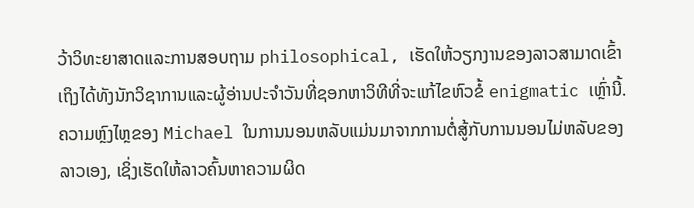ວ້າວິທະຍາສາດແລະການສອບຖາມ philosophical, ເຮັດໃຫ້ວຽກງານຂອງລາວສາມາດເຂົ້າເຖິງໄດ້ທັງນັກວິຊາການແລະຜູ້ອ່ານປະຈໍາວັນທີ່ຊອກຫາວິທີທີ່ຈະແກ້ໄຂຫົວຂໍ້ enigmatic ເຫຼົ່ານີ້.ຄວາມຫຼົງໄຫຼຂອງ Michael ໃນການນອນຫລັບແມ່ນມາຈາກການຕໍ່ສູ້ກັບການນອນໄມ່ຫລັບຂອງລາວເອງ, ເຊິ່ງເຮັດໃຫ້ລາວຄົ້ນຫາຄວາມຜິດ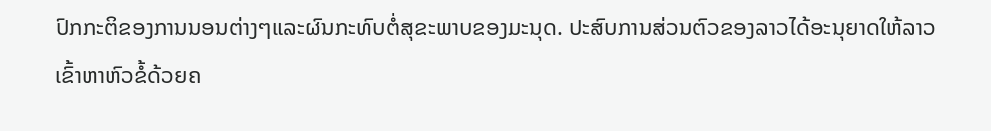ປົກກະຕິຂອງການນອນຕ່າງໆແລະຜົນກະທົບຕໍ່ສຸຂະພາບຂອງມະນຸດ. ປະສົບການສ່ວນຕົວຂອງລາວໄດ້ອະນຸຍາດໃຫ້ລາວເຂົ້າຫາຫົວຂໍ້ດ້ວຍຄ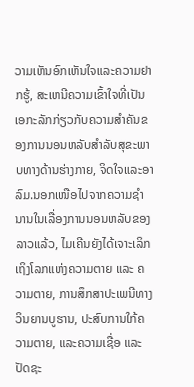ວາມເຫັນອົກເຫັນໃຈແລະຄວາມຢາກຮູ້, ສະເຫນີຄວາມເຂົ້າໃຈທີ່ເປັນເອກະລັກກ່ຽວກັບຄວາມສໍາຄັນຂອງການນອນຫລັບສໍາລັບສຸຂະພາບທາງດ້ານຮ່າງກາຍ, ຈິດໃຈແລະອາລົມ.ນອກເໜືອໄປຈາກຄວາມຊຳນານໃນເລື່ອງການນອນຫລັບຂອງລາວແລ້ວ, ໄມເຄີນຍັງໄດ້ເຈາະເລິກເຖິງໂລກແຫ່ງຄວາມຕາຍ ແລະ ຄວາມຕາຍ, ການສຶກສາປະເພນີທາງວິນຍານບູຮານ, ປະສົບການໃກ້ຄວາມຕາຍ, ແລະຄວາມເຊື່ອ ແລະປັດຊະ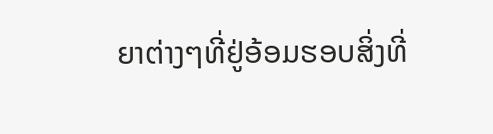ຍາຕ່າງໆທີ່ຢູ່ອ້ອມຮອບສິ່ງທີ່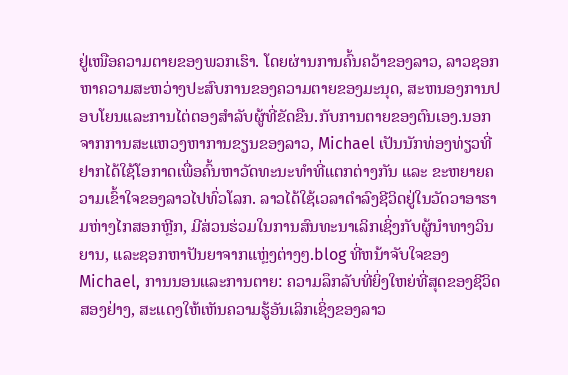ຢູ່ເໜືອຄວາມຕາຍຂອງພວກເຮົາ. ໂດຍຜ່ານການຄົ້ນຄວ້າຂອງລາວ, ລາວຊອກຫາຄວາມສະຫວ່າງປະສົບການຂອງຄວາມຕາຍຂອງມະນຸດ, ສະຫນອງການປອບໂຍນແລະການໄຕ່ຕອງສໍາລັບຜູ້ທີ່ຂັດຂືນ.ກັບການຕາຍຂອງຕົນເອງ.ນອກຈາກການສະແຫວງຫາການຂຽນຂອງລາວ, Michael ເປັນນັກທ່ອງທ່ຽວທີ່ຢາກໄດ້ໃຊ້ໂອກາດເພື່ອຄົ້ນຫາວັດທະນະທຳທີ່ແຕກຕ່າງກັນ ແລະ ຂະຫຍາຍຄວາມເຂົ້າໃຈຂອງລາວໄປທົ່ວໂລກ. ລາວໄດ້ໃຊ້ເວລາດໍາລົງຊີວິດຢູ່ໃນວັດວາອາຮາມຫ່າງໄກສອກຫຼີກ, ມີສ່ວນຮ່ວມໃນການສົນທະນາເລິກເຊິ່ງກັບຜູ້ນໍາທາງວິນຍານ, ແລະຊອກຫາປັນຍາຈາກແຫຼ່ງຕ່າງໆ.blog ທີ່ຫນ້າຈັບໃຈຂອງ Michael, ການນອນແລະການຕາຍ: ຄວາມລຶກລັບທີ່ຍິ່ງໃຫຍ່ທີ່ສຸດຂອງຊີວິດສອງຢ່າງ, ສະແດງໃຫ້ເຫັນຄວາມຮູ້ອັນເລິກເຊິ່ງຂອງລາວ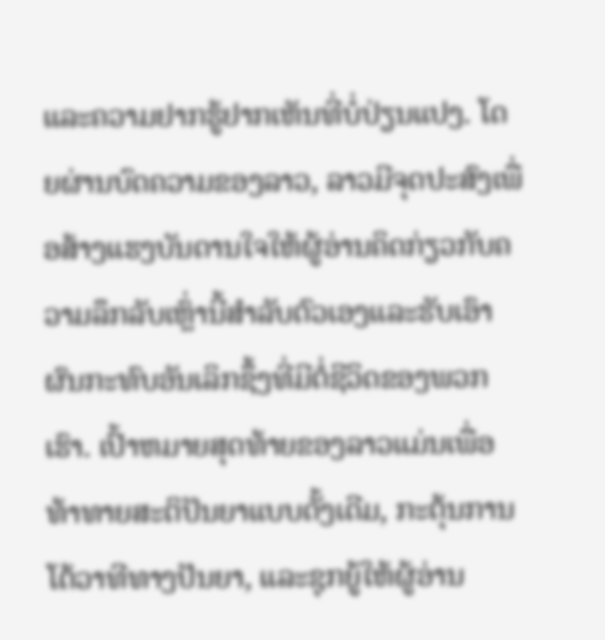ແລະຄວາມຢາກຮູ້ຢາກເຫັນທີ່ບໍ່ປ່ຽນແປງ. ໂດຍຜ່ານບົດຄວາມຂອງລາວ, ລາວມີຈຸດປະສົງເພື່ອສ້າງແຮງບັນດານໃຈໃຫ້ຜູ້ອ່ານຄິດກ່ຽວກັບຄວາມລຶກລັບເຫຼົ່ານີ້ສໍາລັບຕົວເອງແລະຮັບເອົາຜົນກະທົບອັນເລິກຊຶ້ງທີ່ມີຕໍ່ຊີວິດຂອງພວກເຮົາ. ເປົ້າຫມາຍສຸດທ້າຍຂອງລາວແມ່ນເພື່ອທ້າທາຍສະຕິປັນຍາແບບດັ້ງເດີມ, ກະຕຸ້ນການໂຕ້ວາທີທາງປັນຍາ, ແລະຊຸກຍູ້ໃຫ້ຜູ້ອ່ານ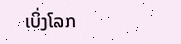ເບິ່ງໂລກ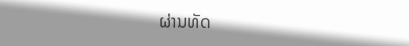ຜ່ານທັດ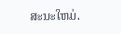ສະນະໃຫມ່.